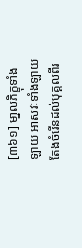[៣៦១] មា្នលភិក្ខុទាំងឡាយ អាសវៈទាំងឡាយ តែងចំរើនដល់បុគ្គលពីរ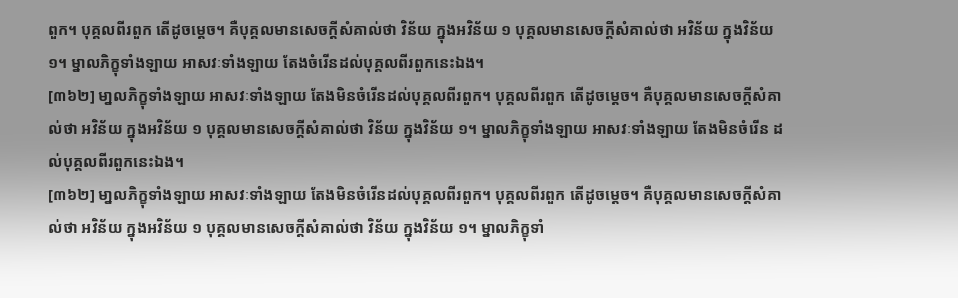ពួក។ បុគ្គលពីរពួក តើដូចម្ដេច។ គឺបុគ្គលមានសេចក្ដីសំគាល់ថា វិន័យ ក្នុងអវិន័យ ១ បុគ្គលមានសេចក្ដីសំគាល់ថា អវិន័យ ក្នុងវិន័យ ១។ ម្នាលភិក្ខុទាំងឡាយ អាសវៈទាំងឡាយ តែងចំរើនដល់បុគ្គលពីរពួកនេះឯង។
[៣៦២] មា្នលភិក្ខុទាំងឡាយ អាសវៈទាំងឡាយ តែងមិនចំរើនដល់បុគ្គលពីរពួក។ បុគ្គលពីរពួក តើដូចម្ដេច។ គឺបុគ្គលមានសេចក្ដីសំគាល់ថា អវិន័យ ក្នុងអវិន័យ ១ បុគ្គលមានសេចក្ដីសំគាល់ថា វិន័យ ក្នុងវិន័យ ១។ ម្នាលភិក្ខុទាំងឡាយ អាសវៈទាំងឡាយ តែងមិនចំរើន ដល់បុគ្គលពីរពួកនេះឯង។
[៣៦២] មា្នលភិក្ខុទាំងឡាយ អាសវៈទាំងឡាយ តែងមិនចំរើនដល់បុគ្គលពីរពួក។ បុគ្គលពីរពួក តើដូចម្ដេច។ គឺបុគ្គលមានសេចក្ដីសំគាល់ថា អវិន័យ ក្នុងអវិន័យ ១ បុគ្គលមានសេចក្ដីសំគាល់ថា វិន័យ ក្នុងវិន័យ ១។ ម្នាលភិក្ខុទាំ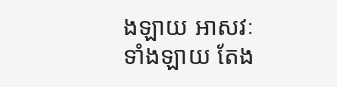ងឡាយ អាសវៈទាំងឡាយ តែង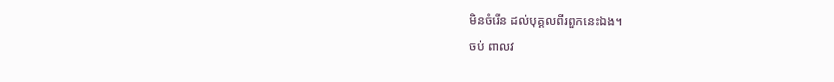មិនចំរើន ដល់បុគ្គលពីរពួកនេះឯង។
ចប់ ពាលវ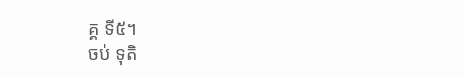គ្គ ទី៥។
ចប់ ទុតិ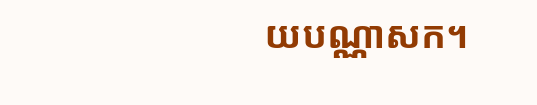យបណ្ណាសក។